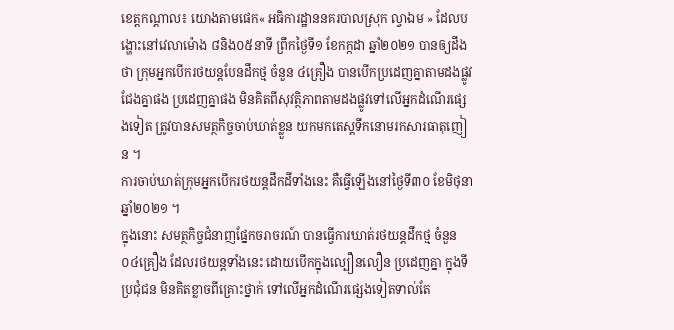ខេត្តកណ្តាល៖ យោងតាមផេក« អធិការដ្ឋាននគរបាលស្រុក ល្វាឯម » ដែលបង្ហោះនៅវេលាម៉ោង ៨និង០៥នាទី ព្រឹកថ្ងៃទី១ ខែកក្កដា ឆ្នាំ២០២១ បានឲ្យដឹងថា ក្រុមអ្នកបើករថយន្តបែនដឹកថ្ម ចំនួន ៤គ្រឿង បានបើកប្រដេញគ្នាតាមដងផ្លូវ ជែងគ្នាផង ប្រដេញគ្នាផង មិនគិតពីសុវត្ថិភាពតាមដងផ្លូវទៅលើអ្នកដំណើរផ្សេងទៀត ត្រូវបានសមត្ថកិច្ចចាប់ឃាត់ខ្លួន យកមកតេស្តទឹកនោមរកសារធាតុញៀន ។
ការចាប់ឃាត់ក្រុមអ្នកបើករថយន្តដឹកដីទាំងនេះ គឺធ្វើឡើងនៅថ្ងៃទី៣០ ខែមិថុនា ឆ្នាំ២០២១ ។
ក្នុងនោះ សមត្ថកិច្ចជំនាញផ្នែកចរាចរណ៍ បានធ្វើការឃាត់រថយន្តដឹកថ្ម ចំនួន០៤គ្រឿង ដែលរថយន្តទាំងនេះ ដោយបើកក្នុងល្បឿនលឿន ប្រដេញគ្នា ក្នុងទីប្រជុំជន មិនគិតខ្លាចពីគ្រោះថ្នាក់ ទៅលើអ្នកដំណើរផ្សេងទៀតទាល់តែ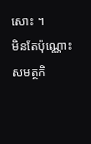សោះ ។
មិនតែប៉ុណ្ណោះ សមត្ថកិ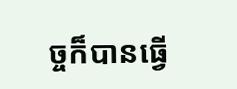ច្ចក៏បានធ្វើ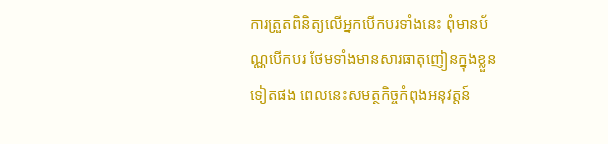ការត្រួតពិនិត្យលើអ្នកបើកបរទាំងនេះ ពុំមានប័ណ្ណបើកបរ ថែមទាំងមានសារធាតុញៀនក្នុងខ្លួនទៀតផង ពេលនេះសមត្ថកិច្ចកំពុងអនុវត្តន៍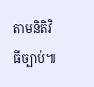តាមនិតិវិធីច្បាប់៕